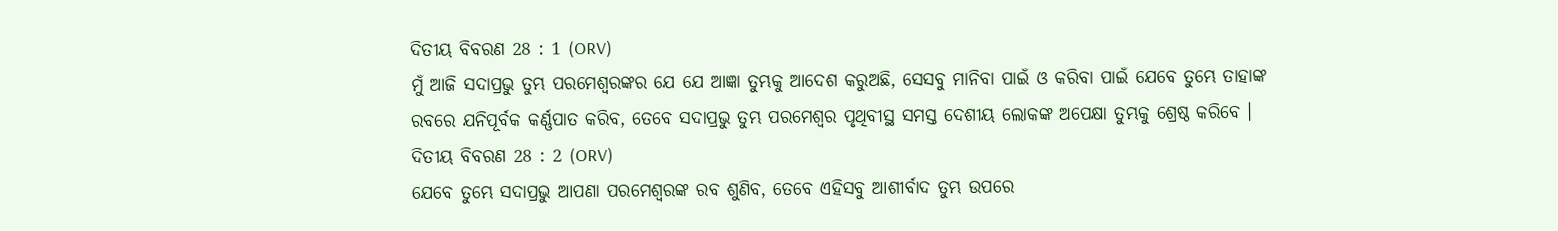ଦିତୀୟ ବିବରଣ 28 : 1 (ORV)
ମୁଁ ଆଜି ସଦାପ୍ରଭୁ ତୁମ୍ଭ ପରମେଶ୍ଵରଙ୍କର ଯେ ଯେ ଆଜ୍ଞା ତୁମ୍ଭକୁ ଆଦେଶ କରୁଅଛି, ସେସବୁ ମାନିବା ପାଇଁ ଓ କରିବା ପାଇଁ ଯେବେ ତୁମ୍ଭେ ତାହାଙ୍କ ରବରେ ଯନିପୂର୍ବକ କର୍ଣ୍ଣପାତ କରିବ, ତେବେ ସଦାପ୍ରଭୁ ତୁମ୍ଭ ପରମେଶ୍ଵର ପୃଥିବୀସ୍ଥ ସମସ୍ତ ଦେଶୀୟ ଲୋକଙ୍କ ଅପେକ୍ଷା ତୁମ୍ଭକୁ ଶ୍ରେଷ୍ଠ କରିବେ ।
ଦିତୀୟ ବିବରଣ 28 : 2 (ORV)
ଯେବେ ତୁମ୍ଭେ ସଦାପ୍ରଭୁ ଆପଣା ପରମେଶ୍ଵରଙ୍କ ରବ ଶୁଣିବ, ତେବେ ଏହିସବୁ ଆଶୀର୍ବାଦ ତୁମ୍ଭ ଉପରେ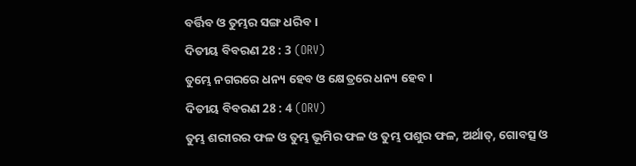ବର୍ତ୍ତିବ ଓ ତୁମ୍ଭର ସଙ୍ଗ ଧରିବ ।
ଦିତୀୟ ବିବରଣ 28 : 3 (ORV)
ତୁମ୍ଭେ ନଗରରେ ଧନ୍ୟ ହେବ ଓ କ୍ଷେତ୍ରରେ ଧନ୍ୟ ହେବ ।
ଦିତୀୟ ବିବରଣ 28 : 4 (ORV)
ତୁମ୍ଭ ଶରୀରର ଫଳ ଓ ତୁମ୍ଭ ଭୂମିର ଫଳ ଓ ତୁମ୍ଭ ପଶୁର ଫଳ, ଅର୍ଥାତ୍, ଗୋବତ୍ସ ଓ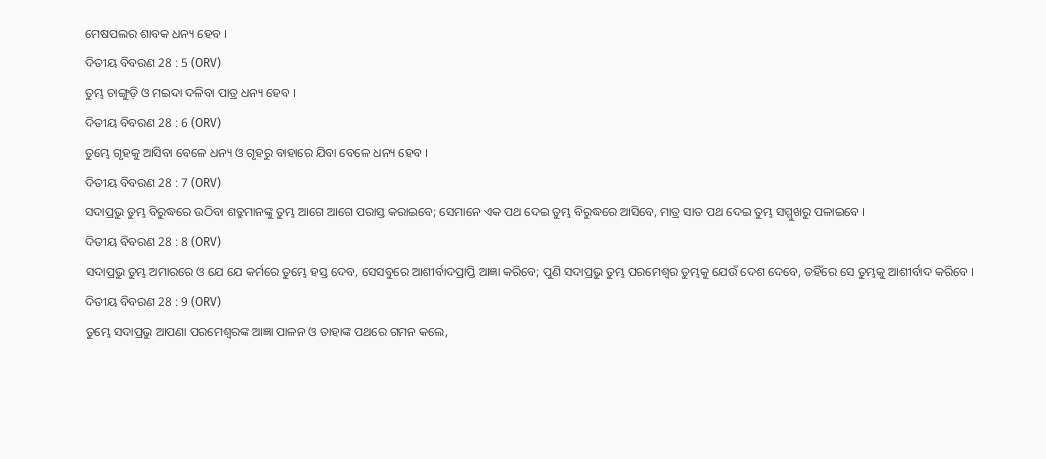ମେଷପଲର ଶାବକ ଧନ୍ୟ ହେବ ।
ଦିତୀୟ ବିବରଣ 28 : 5 (ORV)
ତୁମ୍ଭ ଚାଙ୍ଗୁଡ଼ି ଓ ମଇଦା ଦଳିବା ପାତ୍ର ଧନ୍ୟ ହେବ ।
ଦିତୀୟ ବିବରଣ 28 : 6 (ORV)
ତୁମ୍ଭେ ଗୃହକୁ ଆସିବା ବେଳେ ଧନ୍ୟ ଓ ଗୃହରୁ ବାହାରେ ଯିବା ବେଳେ ଧନ୍ୟ ହେବ ।
ଦିତୀୟ ବିବରଣ 28 : 7 (ORV)
ସଦାପ୍ରଭୁ ତୁମ୍ଭ ବିରୁଦ୍ଧରେ ଉଠିବା ଶତ୍ରୁମାନଙ୍କୁ ତୁମ୍ଭ ଆଗେ ଆଗେ ପରାସ୍ତ କରାଇବେ; ସେମାନେ ଏକ ପଥ ଦେଇ ତୁମ୍ଭ ବିରୁଦ୍ଧରେ ଆସିବେ, ମାତ୍ର ସାତ ପଥ ଦେଇ ତୁମ୍ଭ ସମ୍ମୁଖରୁ ପଳାଇବେ ।
ଦିତୀୟ ବିବରଣ 28 : 8 (ORV)
ସଦାପ୍ରଭୁ ତୁମ୍ଭ ଅମାରରେ ଓ ଯେ ଯେ କର୍ମରେ ତୁମ୍ଭେ ହସ୍ତ ଦେବ, ସେସବୁରେ ଆଶୀର୍ବାଦପ୍ରାପ୍ତି ଆଜ୍ଞା କରିବେ; ପୁଣି ସଦାପ୍ରଭୁ ତୁମ୍ଭ ପରମେଶ୍ଵର ତୁମ୍ଭକୁ ଯେଉଁ ଦେଶ ଦେବେ, ତହିଁରେ ସେ ତୁମ୍ଭକୁ ଆଶୀର୍ବାଦ କରିବେ ।
ଦିତୀୟ ବିବରଣ 28 : 9 (ORV)
ତୁମ୍ଭେ ସଦାପ୍ରଭୁ ଆପଣା ପରମେଶ୍ଵରଙ୍କ ଆଜ୍ଞା ପାଳନ ଓ ତାହାଙ୍କ ପଥରେ ଗମନ କଲେ,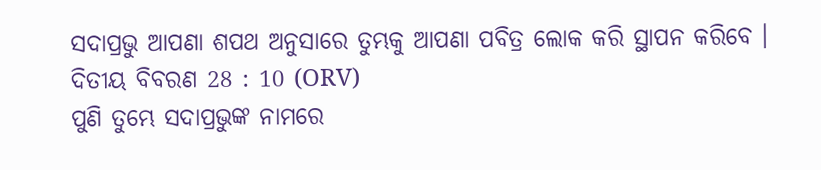ସଦାପ୍ରଭୁ ଆପଣା ଶପଥ ଅନୁସାରେ ତୁମ୍ଭକୁ ଆପଣା ପବିତ୍ର ଲୋକ କରି ସ୍ଥାପନ କରିବେ ।
ଦିତୀୟ ବିବରଣ 28 : 10 (ORV)
ପୁଣି ତୁମ୍ଭେ ସଦାପ୍ରଭୁଙ୍କ ନାମରେ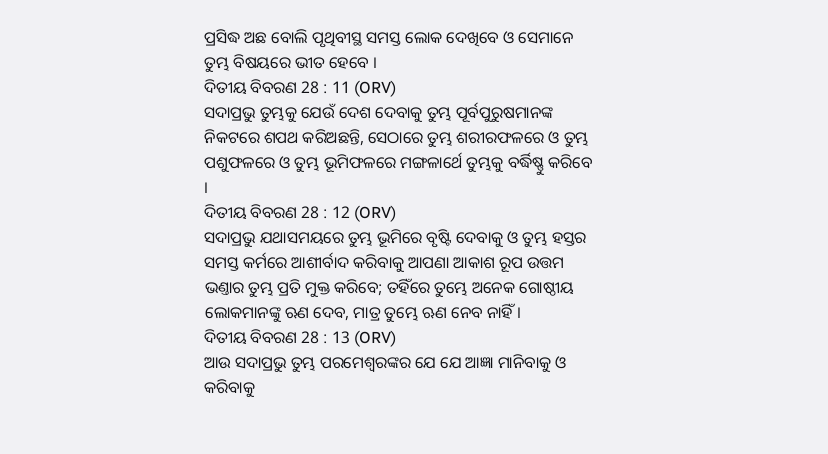ପ୍ରସିଦ୍ଧ ଅଛ ବୋଲି ପୃଥିବୀସ୍ଥ ସମସ୍ତ ଲୋକ ଦେଖିବେ ଓ ସେମାନେ ତୁମ୍ଭ ବିଷୟରେ ଭୀତ ହେବେ ।
ଦିତୀୟ ବିବରଣ 28 : 11 (ORV)
ସଦାପ୍ରଭୁ ତୁମ୍ଭକୁ ଯେଉଁ ଦେଶ ଦେବାକୁ ତୁମ୍ଭ ପୂର୍ବପୁରୁଷମାନଙ୍କ ନିକଟରେ ଶପଥ କରିଅଛନ୍ତି, ସେଠାରେ ତୁମ୍ଭ ଶରୀରଫଳରେ ଓ ତୁମ୍ଭ ପଶୁଫଳରେ ଓ ତୁମ୍ଭ ଭୂମିଫଳରେ ମଙ୍ଗଳାର୍ଥେ ତୁମ୍ଭକୁ ବର୍ଦ୍ଧିଷ୍ଣୁ କରିବେ ।
ଦିତୀୟ ବିବରଣ 28 : 12 (ORV)
ସଦାପ୍ରଭୁ ଯଥାସମୟରେ ତୁମ୍ଭ ଭୂମିରେ ବୃଷ୍ଟି ଦେବାକୁ ଓ ତୁମ୍ଭ ହସ୍ତର ସମସ୍ତ କର୍ମରେ ଆଶୀର୍ବାଦ କରିବାକୁ ଆପଣା ଆକାଶ ରୂପ ଉତ୍ତମ ଭଣ୍ତାର ତୁମ୍ଭ ପ୍ରତି ମୁକ୍ତ କରିବେ; ତହିଁରେ ତୁମ୍ଭେ ଅନେକ ଗୋଷ୍ଠୀୟ ଲୋକମାନଙ୍କୁ ଋଣ ଦେବ, ମାତ୍ର ତୁମ୍ଭେ ଋଣ ନେବ ନାହିଁ ।
ଦିତୀୟ ବିବରଣ 28 : 13 (ORV)
ଆଉ ସଦାପ୍ରଭୁ ତୁମ୍ଭ ପରମେଶ୍ଵରଙ୍କର ଯେ ଯେ ଆଜ୍ଞା ମାନିବାକୁ ଓ କରିବାକୁ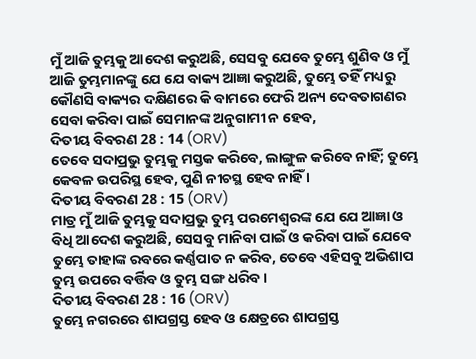ମୁଁ ଆଜି ତୁମ୍ଭକୁ ଆଦେଶ କରୁଅଛି, ସେସବୁ ଯେବେ ତୁମ୍ଭେ ଶୁଣିବ ଓ ମୁଁ ଆଜି ତୁମ୍ଭମାନଙ୍କୁ ଯେ ଯେ ବାକ୍ୟ ଆଜ୍ଞା କରୁଅଛି, ତୁମ୍ଭେ ତହିଁ ମଧ୍ୟରୁ କୌଣସି ବାକ୍ୟର ଦକ୍ଷିଣରେ କି ବାମରେ ଫେରି ଅନ୍ୟ ଦେବତାଗଣର ସେବା କରିବା ପାଇଁ ସେମାନଙ୍କ ଅନୁଗାମୀ ନ ହେବ,
ଦିତୀୟ ବିବରଣ 28 : 14 (ORV)
ତେବେ ସଦାପ୍ରଭୁ ତୁମ୍ଭକୁ ମସ୍ତକ କରିବେ, ଲାଙ୍ଗୁଳ କରିବେ ନାହିଁ; ତୁମ୍ଭେ କେବଳ ଉପରିସ୍ଥ ହେବ, ପୁଣି ନୀଚସ୍ଥ ହେବ ନାହିଁ ।
ଦିତୀୟ ବିବରଣ 28 : 15 (ORV)
ମାତ୍ର ମୁଁ ଆଜି ତୁମ୍ଭକୁ ସଦାପ୍ରଭୁ ତୁମ୍ଭ ପରମେଶ୍ଵରଙ୍କ ଯେ ଯେ ଆଜ୍ଞା ଓ ବିଧି ଆଦେଶ କରୁଅଛି, ସେସବୁ ମାନିବା ପାଇଁ ଓ କରିବା ପାଇଁ ଯେବେ ତୁମ୍ଭେ ତାହାଙ୍କ ରବରେ କର୍ଣ୍ଣପାତ ନ କରିବ, ତେବେ ଏହିସବୁ ଅଭିଶାପ ତୁମ୍ଭ ଉପରେ ବର୍ତ୍ତିବ ଓ ତୁମ୍ଭ ସଙ୍ଗ ଧରିବ ।
ଦିତୀୟ ବିବରଣ 28 : 16 (ORV)
ତୁମ୍ଭେ ନଗରରେ ଶାପଗ୍ରସ୍ତ ହେବ ଓ କ୍ଷେତ୍ରରେ ଶାପଗ୍ରସ୍ତ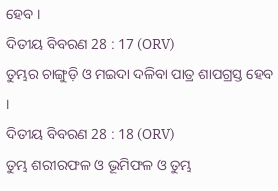ହେବ ।
ଦିତୀୟ ବିବରଣ 28 : 17 (ORV)
ତୁମ୍ଭର ଚାଙ୍ଗୁଡ଼ି ଓ ମଇଦା ଦଳିବା ପାତ୍ର ଶାପଗ୍ରସ୍ତ ହେବ ।
ଦିତୀୟ ବିବରଣ 28 : 18 (ORV)
ତୁମ୍ଭ ଶରୀରଫଳ ଓ ଭୂମିଫଳ ଓ ତୁମ୍ଭ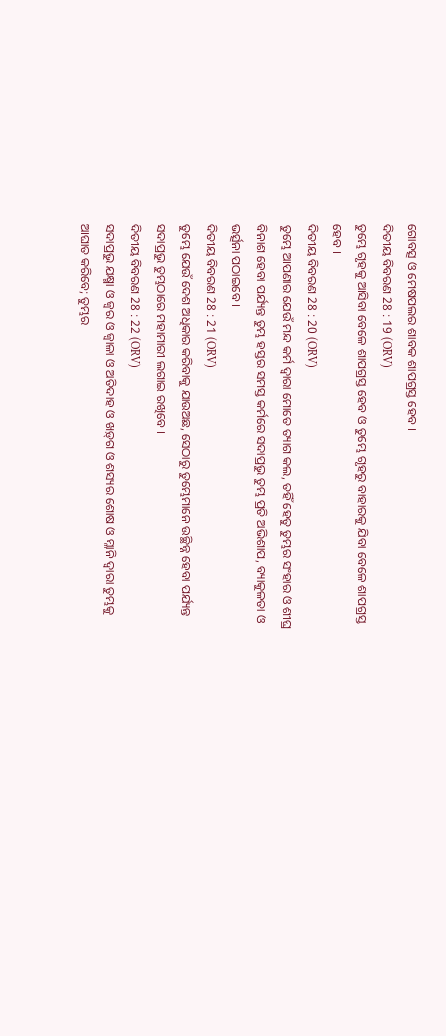ଗୋବତ୍ସ ଓ ମେଷପଲର ଶାବକ ଶାପଗ୍ରସ୍ତ ହେବ ।
ଦିତୀୟ ବିବରଣ 28 : 19 (ORV)
ତୁମ୍ଭେ ଗୃହକୁ ଆସିବା ବେଳେ ଶାପଗ୍ରସ୍ତ ହେବ ଓ ତୁମ୍ଭେ ଗୃହରୁ ବାହାରକୁ ଯିବା ବେଳେ ଶାପଗ୍ରସ୍ତ ହେବ ।
ଦିତୀୟ ବିବରଣ 28 : 20 (ORV)
ତୁମ୍ଭେ ଆପଣାର ଯେଉଁ ମନ୍ଦ କର୍ମ ଦ୍ଵାରା ମୋତେ ତ୍ୟାଗ କଲ, ତହିଁ ହେତୁ ତୁମ୍ଭର ସଂହାର ଓ ଶୀଘ୍ର ବିନାଶ ହେବା ପର୍ଯ୍ୟନ୍ତ ତୁମ୍ଭ ହସ୍ତର ସମସ୍ତ କର୍ମରେ ସଦାପ୍ରଭୁ ତୁମ୍ଭ ପ୍ରତି ଅଭିଶାପ, ବ୍ୟାକୁଳତା ଓ ଭର୍ତ୍ସନା ପଠାଇବେ ।
ଦିତୀୟ ବିବରଣ 28 : 21 (ORV)
ତୁମ୍ଭେ ଯେଉଁ ଦେଶ ଅଧିକାର କରିବାକୁ ଯାଉଅଛ, ସେଠାରୁ ତୁମ୍ଭେମାନେ ଉଚ୍ଛିନ୍ନ ହେବା ପର୍ଯ୍ୟନ୍ତ ସଦାପ୍ରଭୁ ତୁମ୍ଭଠାରେ ମହାମାରୀ ଲଗାଇ ରଖିବେ ।
ଦିତୀୟ ବିବରଣ 28 : 22 (ORV)
ସଦାପ୍ରଭୁ ଯକ୍ଷ୍ମା ଓ ଜ୍ଵର ଓ ଜ୍ଵାଳା ଓ ଅତିଦାହ ଓ ଖଡ଼୍‍ଗ ଓ ଶସ୍ୟର ଶୋଷ ଓ ମ୍ଳାନି ଦ୍ଵାରା ତୁମ୍ଭକୁ ଆଘାତ କରିବେ; ତୁମ୍ଭର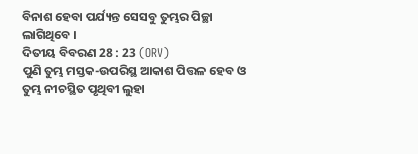ବିନାଶ ହେବା ପର୍ଯ୍ୟନ୍ତ ସେସବୁ ତୁମ୍ଭର ପିଚ୍ଛା ଲାଗିଥିବେ ।
ଦିତୀୟ ବିବରଣ 28 : 23 (ORV)
ପୁଣି ତୁମ୍ଭ ମସ୍ତକ-ଉପରିସ୍ଥ ଆକାଶ ପିତ୍ତଳ ହେବ ଓ ତୁମ୍ଭ ନୀଚସ୍ଥିତ ପୃଥିବୀ ଲୁହା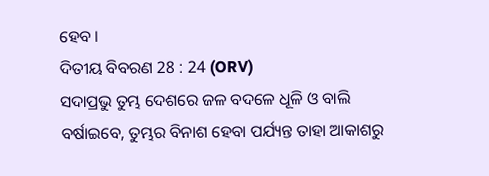ହେବ ।
ଦିତୀୟ ବିବରଣ 28 : 24 (ORV)
ସଦାପ୍ରଭୁ ତୁମ୍ଭ ଦେଶରେ ଜଳ ବଦଳେ ଧୂଳି ଓ ବାଲି ବର୍ଷାଇବେ, ତୁମ୍ଭର ବିନାଶ ହେବା ପର୍ଯ୍ୟନ୍ତ ତାହା ଆକାଶରୁ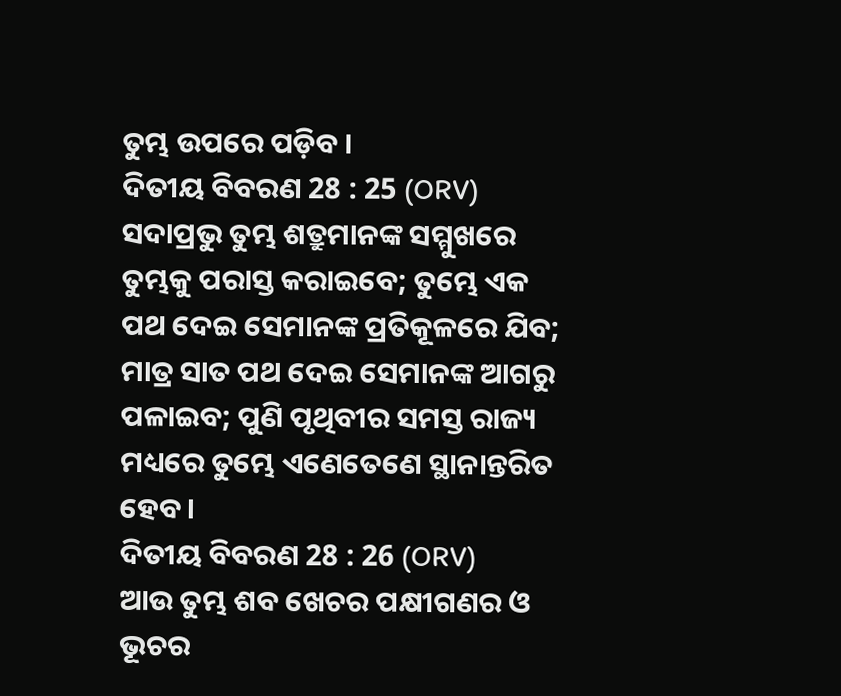ତୁମ୍ଭ ଉପରେ ପଡ଼ିବ ।
ଦିତୀୟ ବିବରଣ 28 : 25 (ORV)
ସଦାପ୍ରଭୁ ତୁମ୍ଭ ଶତ୍ରୁମାନଙ୍କ ସମ୍ମୁଖରେ ତୁମ୍ଭକୁ ପରାସ୍ତ କରାଇବେ; ତୁମ୍ଭେ ଏକ ପଥ ଦେଇ ସେମାନଙ୍କ ପ୍ରତିକୂଳରେ ଯିବ; ମାତ୍ର ସାତ ପଥ ଦେଇ ସେମାନଙ୍କ ଆଗରୁ ପଳାଇବ; ପୁଣି ପୃଥିବୀର ସମସ୍ତ ରାଜ୍ୟ ମଧ୍ୟରେ ତୁମ୍ଭେ ଏଣେତେଣେ ସ୍ଥାନାନ୍ତରିତ ହେବ ।
ଦିତୀୟ ବିବରଣ 28 : 26 (ORV)
ଆଉ ତୁମ୍ଭ ଶବ ଖେଚର ପକ୍ଷୀଗଣର ଓ ଭୂଚର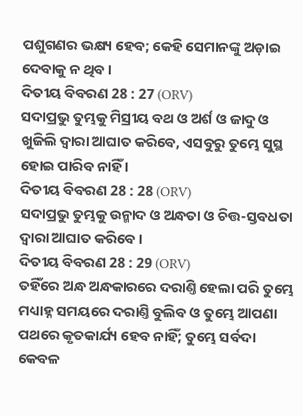ପଶୁଗଣର ଭକ୍ଷ୍ୟ ହେବ; କେହି ସେମାନଙ୍କୁ ଅଡ଼ାଇ ଦେବାକୁ ନ ଥିବ ।
ଦିତୀୟ ବିବରଣ 28 : 27 (ORV)
ସଦାପ୍ରଭୁ ତୁମ୍ଭକୁ ମିସ୍ରୀୟ ବଥ ଓ ଅର୍ଶ ଓ ଜାଦୁ ଓ ଖୁଜିଲି ଦ୍ଵାରା ଆଘାତ କରିବେ, ଏସବୁରୁ ତୁମ୍ଭେ ସୁସ୍ଥ ହୋଇ ପାରିବ ନାହିଁ ।
ଦିତୀୟ ବିବରଣ 28 : 28 (ORV)
ସଦାପ୍ରଭୁ ତୁମ୍ଭକୁ ଉନ୍ମାଦ ଓ ଅନ୍ଧତା ଓ ଚିତ୍ତ-ସ୍ତବଧତା ଦ୍ଵାରା ଆଘାତ କରିବେ ।
ଦିତୀୟ ବିବରଣ 28 : 29 (ORV)
ତହିଁରେ ଅନ୍ଧ ଅନ୍ଧକାରରେ ଦରାଣ୍ତି ହେଲା ପରି ତୁମ୍ଭେ ମଧ୍ୟାହ୍ନ ସମୟରେ ଦରାଣ୍ତି ବୁଲିବ ଓ ତୁମ୍ଭେ ଆପଣା ପଥରେ କୃତକାର୍ଯ୍ୟ ହେବ ନାହିଁ; ତୁମ୍ଭେ ସର୍ବଦା କେବଳ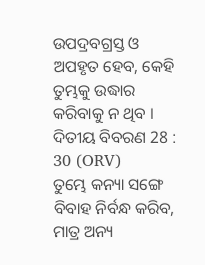ଉପଦ୍ରବଗ୍ରସ୍ତ ଓ ଅପହୃତ ହେବ, କେହି ତୁମ୍ଭକୁ ଉଦ୍ଧାର କରିବାକୁ ନ ଥିବ ।
ଦିତୀୟ ବିବରଣ 28 : 30 (ORV)
ତୁମ୍ଭେ କନ୍ୟା ସଙ୍ଗେ ବିବାହ ନିର୍ବନ୍ଧ କରିବ, ମାତ୍ର ଅନ୍ୟ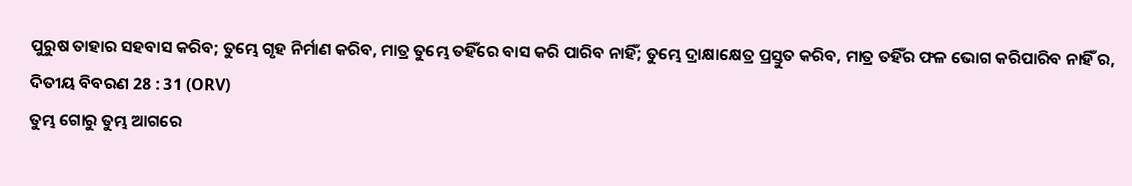ପୁରୁଷ ତାହାର ସହବାସ କରିବ; ତୁମ୍ଭେ ଗୃହ ନିର୍ମାଣ କରିବ, ମାତ୍ର ତୁମ୍ଭେ ତହିଁରେ ବାସ କରି ପାରିବ ନାହିଁ; ତୁମ୍ଭେ ଦ୍ରାକ୍ଷାକ୍ଷେତ୍ର ପ୍ରସ୍ତୁତ କରିବ, ମାତ୍ର ତହିଁର ଫଳ ଭୋଗ କରିପାରିବ ନାହିଁ ର,
ଦିତୀୟ ବିବରଣ 28 : 31 (ORV)
ତୁମ୍ଭ ଗୋରୁ ତୁମ୍ଭ ଆଗରେ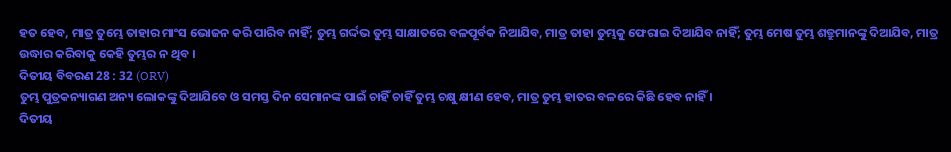ହତ ହେବ, ମାତ୍ର ତୁମ୍ଭେ ତାହାର ମାଂସ ଭୋଜନ କରି ପାରିବ ନାହିଁ; ତୁମ୍ଭ ଗର୍ଦ୍ଦଭ ତୁମ୍ଭ ସାକ୍ଷାତରେ ବଳପୂର୍ବକ ନିଆଯିବ, ମାତ୍ର ତାହା ତୁମ୍ଭକୁ ଫେରାଇ ଦିଆଯିବ ନାହିଁ; ତୁମ୍ଭ ମେଷ ତୁମ୍ଭ ଶତ୍ରୁମାନଙ୍କୁ ଦିଆଯିବ, ମାତ୍ର ଉଦ୍ଧାର କରିବାକୁ କେହି ତୁମ୍ଭର ନ ଥିବ ।
ଦିତୀୟ ବିବରଣ 28 : 32 (ORV)
ତୁମ୍ଭ ପୁତ୍ରକନ୍ୟାଗଣ ଅନ୍ୟ ଲୋକଙ୍କୁ ଦିଆଯିବେ ଓ ସମସ୍ତ ଦିନ ସେମାନଙ୍କ ପାଇଁ ଚାହିଁ ଚାହିଁ ତୁମ୍ଭ ଚକ୍ଷୁ କ୍ଷୀଣ ହେବ, ମାତ୍ର ତୁମ୍ଭ ହାତର ବଳରେ କିଛି ହେବ ନାହିଁ ।
ଦିତୀୟ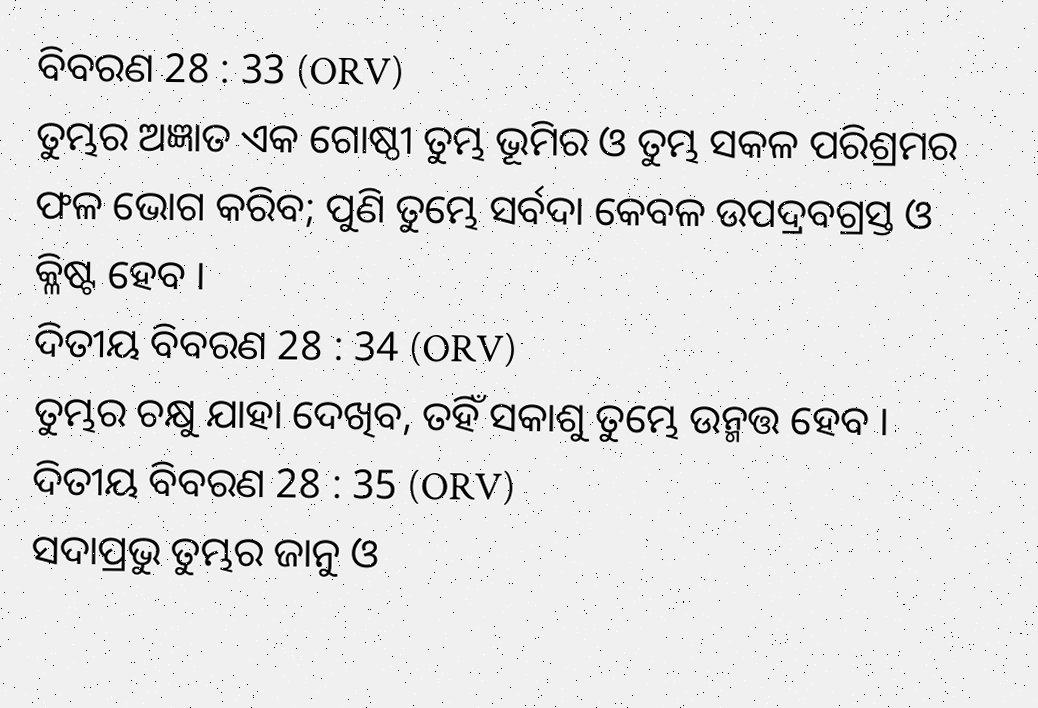ବିବରଣ 28 : 33 (ORV)
ତୁମ୍ଭର ଅଜ୍ଞାତ ଏକ ଗୋଷ୍ଠୀ ତୁମ୍ଭ ଭୂମିର ଓ ତୁମ୍ଭ ସକଳ ପରିଶ୍ରମର ଫଳ ଭୋଗ କରିବ; ପୁଣି ତୁମ୍ଭେ ସର୍ବଦା କେବଳ ଉପଦ୍ରବଗ୍ରସ୍ତ ଓ କ୍ଳିଷ୍ଟ ହେବ ।
ଦିତୀୟ ବିବରଣ 28 : 34 (ORV)
ତୁମ୍ଭର ଚକ୍ଷୁ ଯାହା ଦେଖିବ, ତହିଁ ସକାଶୁ ତୁମ୍ଭେ ଉନ୍ମତ୍ତ ହେବ ।
ଦିତୀୟ ବିବରଣ 28 : 35 (ORV)
ସଦାପ୍ରଭୁ ତୁମ୍ଭର ଜାନୁ ଓ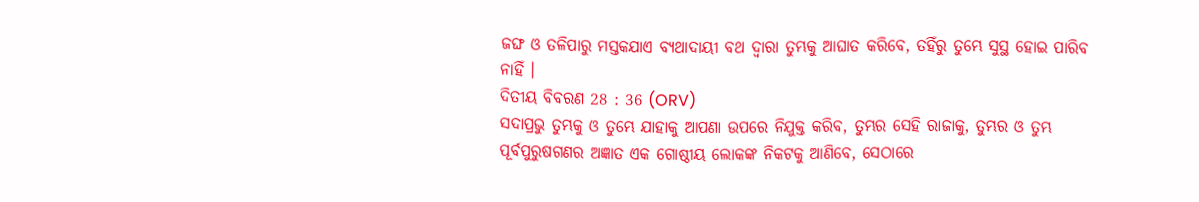ଜଙ୍ଘ ଓ ତଳିପାରୁ ମସ୍ତକଯାଏ ବ୍ୟଥାଦାୟୀ ବଥ ଦ୍ଵାରା ତୁମ୍ଭକୁ ଆଘାତ କରିବେ, ତହିଁରୁ ତୁମ୍ଭେ ସୁସ୍ଥ ହୋଇ ପାରିବ ନାହିଁ ।
ଦିତୀୟ ବିବରଣ 28 : 36 (ORV)
ସଦାପ୍ରଭୁ ତୁମ୍ଭକୁ ଓ ତୁମ୍ଭେ ଯାହାକୁ ଆପଣା ଉପରେ ନିଯୁକ୍ତ କରିବ, ତୁମ୍ଭର ସେହି ରାଜାକୁ, ତୁମ୍ଭର ଓ ତୁମ୍ଭ ପୂର୍ବପୁରୁଷଗଣର ଅଜ୍ଞାତ ଏକ ଗୋଷ୍ଠୀୟ ଲୋକଙ୍କ ନିକଟକୁ ଆଣିବେ, ସେଠାରେ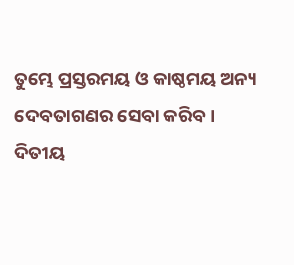ତୁମ୍ଭେ ପ୍ରସ୍ତରମୟ ଓ କାଷ୍ଠମୟ ଅନ୍ୟ ଦେବତାଗଣର ସେବା କରିବ ।
ଦିତୀୟ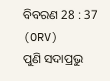ବିବରଣ 28 : 37 (ORV)
ପୁଣି ସଦାପ୍ରଭୁ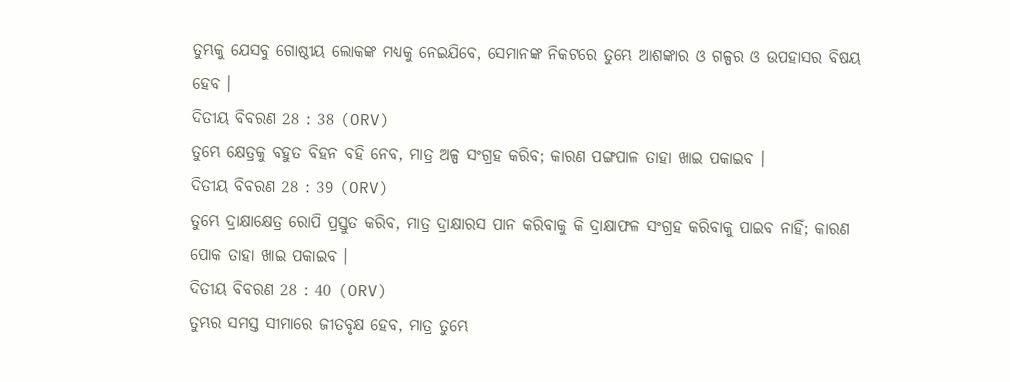ତୁମ୍ଭକୁ ଯେସବୁ ଗୋଷ୍ଠୀୟ ଲୋକଙ୍କ ମଧ୍ୟକୁ ନେଇଯିବେ, ସେମାନଙ୍କ ନିକଟରେ ତୁମ୍ଭେ ଆଶଙ୍କାର ଓ ଗଳ୍ପର ଓ ଉପହାସର ବିଷୟ ହେବ ।
ଦିତୀୟ ବିବରଣ 28 : 38 (ORV)
ତୁମ୍ଭେ କ୍ଷେତ୍ରକୁ ବହୁତ ବିହନ ବହି ନେବ, ମାତ୍ର ଅଳ୍ପ ସଂଗ୍ରହ କରିବ; କାରଣ ପଙ୍ଗପାଳ ତାହା ଖାଇ ପକାଇବ ।
ଦିତୀୟ ବିବରଣ 28 : 39 (ORV)
ତୁମ୍ଭେ ଦ୍ରାକ୍ଷାକ୍ଷେତ୍ର ରୋପି ପ୍ରସ୍ତୁତ କରିବ, ମାତ୍ର ଦ୍ରାକ୍ଷାରସ ପାନ କରିବାକୁ କି ଦ୍ରାକ୍ଷାଫଳ ସଂଗ୍ରହ କରିବାକୁ ପାଇବ ନାହିଁ; କାରଣ ପୋକ ତାହା ଖାଇ ପକାଇବ ।
ଦିତୀୟ ବିବରଣ 28 : 40 (ORV)
ତୁମ୍ଭର ସମସ୍ତ ସୀମାରେ ଜୀତବୃକ୍ଷ ହେବ, ମାତ୍ର ତୁମ୍ଭେ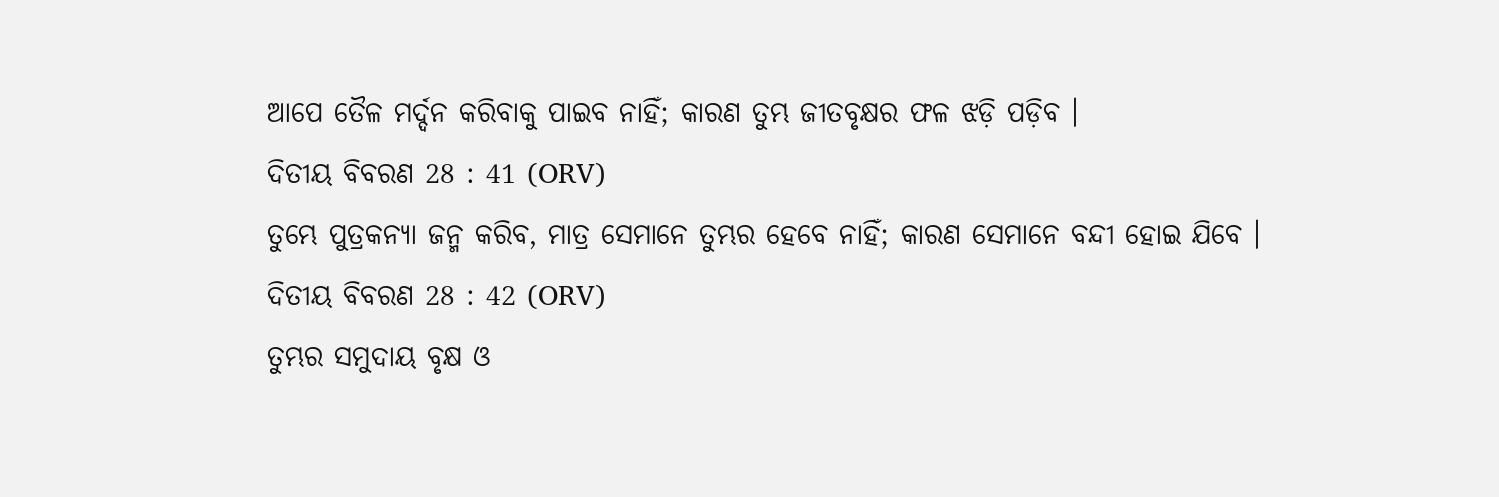ଆପେ ତୈଳ ମର୍ଦ୍ଦନ କରିବାକୁ ପାଇବ ନାହିଁ; କାରଣ ତୁମ୍ଭ ଜୀତବୃକ୍ଷର ଫଳ ଝଡ଼ି ପଡ଼ିବ ।
ଦିତୀୟ ବିବରଣ 28 : 41 (ORV)
ତୁମ୍ଭେ ପୁତ୍ରକନ୍ୟା ଜନ୍ମ କରିବ, ମାତ୍ର ସେମାନେ ତୁମ୍ଭର ହେବେ ନାହିଁ; କାରଣ ସେମାନେ ବନ୍ଦୀ ହୋଇ ଯିବେ ।
ଦିତୀୟ ବିବରଣ 28 : 42 (ORV)
ତୁମ୍ଭର ସମୁଦାୟ ବୃକ୍ଷ ଓ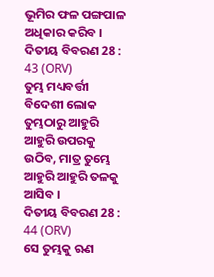ଭୂମିର ଫଳ ପଙ୍ଗପାଳ ଅଧିକାର କରିବ ।
ଦିତୀୟ ବିବରଣ 28 : 43 (ORV)
ତୁମ୍ଭ ମଧ୍ୟବର୍ତ୍ତୀ ବିଦେଶୀ ଲୋକ ତୁମ୍ଭଠାରୁ ଆହୁରି ଆହୁରି ଉପରକୁ ଉଠିବ, ମାତ୍ର ତୁମ୍ଭେ ଆହୁରି ଆହୁରି ତଳକୁ ଆସିବ ।
ଦିତୀୟ ବିବରଣ 28 : 44 (ORV)
ସେ ତୁମ୍ଭକୁ ଋଣ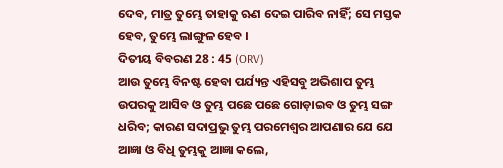ଦେବ, ମାତ୍ର ତୁମ୍ଭେ ତାହାକୁ ଋଣ ଦେଇ ପାରିବ ନାହିଁ; ସେ ମସ୍ତକ ହେବ, ତୁମ୍ଭେ ଲାଙ୍ଗୁଳ ହେବ ।
ଦିତୀୟ ବିବରଣ 28 : 45 (ORV)
ଆଉ ତୁମ୍ଭେ ବିନଷ୍ଟ ହେବା ପର୍ଯ୍ୟନ୍ତ ଏହିସବୁ ଅଭିଶାପ ତୁମ୍ଭ ଉପରକୁ ଆସିବ ଓ ତୁମ୍ଭ ପଛେ ପଛେ ଗୋଡ଼ାଇବ ଓ ତୁମ୍ଭ ସଙ୍ଗ ଧରିବ; କାରଣ ସଦାପ୍ରଭୁ ତୁମ୍ଭ ପରମେଶ୍ଵର ଆପଣାର ଯେ ଯେ ଆଜ୍ଞା ଓ ବିଧି ତୁମ୍ଭକୁ ଆଜ୍ଞା କଲେ,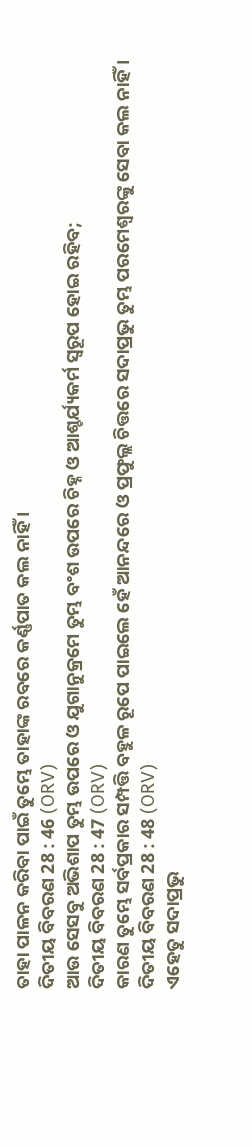ତାହା ପାଳନ କରିବା ପାଇଁ ତୁମ୍ଭେ ତାହାଙ୍କ ରବରେ କର୍ଣ୍ଣପାତ କଲ ନାହିଁ ।
ଦିତୀୟ ବିବରଣ 28 : 46 (ORV)
ଆଉ ସେସବୁ ଅଭିଶାପ ତୁମ୍ଭ ଉପରେ ଓ ଯୁଗାନୁକ୍ରମେ ତୁମ୍ଭ ବଂଶ ଉପରେ ଚିହ୍ନ ଓ ଆଶ୍ଚର୍ଯ୍ୟକର୍ମ ସ୍ଵରୂପ ହୋଇ ରହିବ;
ଦିତୀୟ ବିବରଣ 28 : 47 (ORV)
କାରଣ ତୁମ୍ଭେ ସର୍ବପ୍ରକାର ସମ୍ପତ୍ତି ବହୁଳ ରୂପେ ପାଇଲେ ହେଁ ଆନନ୍ଦରେ ଓ ପ୍ରଫୁଲ୍ଲ ଚିତ୍ତରେ ସଦାପ୍ରଭୁ ତୁମ୍ଭ ପରମେଶ୍ଵରଙ୍କୁ ସେବା କଲ ନାହିଁ ।
ଦିତୀୟ ବିବରଣ 28 : 48 (ORV)
ଏହେତୁ ସଦାପ୍ରଭୁ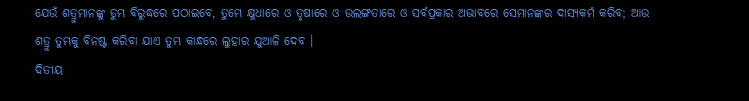ଯେଉଁ ଶତ୍ରୁମାନଙ୍କୁ ତୁମ୍ଭ ବିରୁଦ୍ଧରେ ପଠାଇବେ, ତୁମ୍ଭେ କ୍ଷୁଧାରେ ଓ ତୃଷାରେ ଓ ଉଲଙ୍ଗତାରେ ଓ ସର୍ବପ୍ରକାର ଅଭାବରେ ସେମାନଙ୍କର ଦାସ୍ୟକର୍ମ କରିବ; ଆଉ ଶତ୍ରୁ ତୁମ୍ଭକୁ ବିନଷ୍ଟ କରିବା ଯାଏ ତୁମ୍ଭ କାନ୍ଧରେ ଲୁହାର ଯୁଆଳି ଦେବ ।
ଦିତୀୟ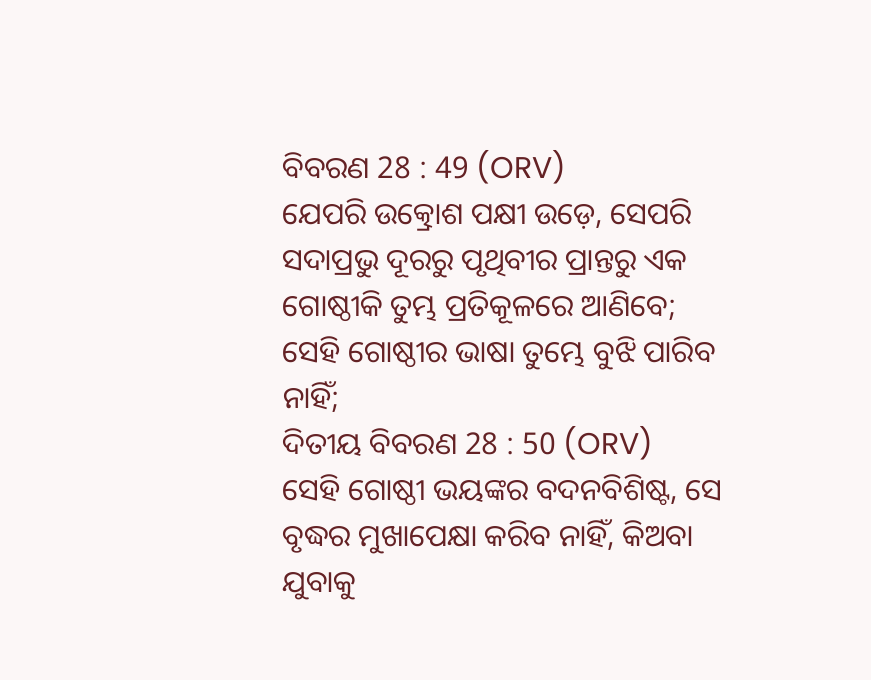ବିବରଣ 28 : 49 (ORV)
ଯେପରି ଉତ୍କ୍ରୋଶ ପକ୍ଷୀ ଉଡ଼େ, ସେପରି ସଦାପ୍ରଭୁ ଦୂରରୁ ପୃଥିବୀର ପ୍ରାନ୍ତରୁ ଏକ ଗୋଷ୍ଠୀକି ତୁମ୍ଭ ପ୍ରତିକୂଳରେ ଆଣିବେ; ସେହି ଗୋଷ୍ଠୀର ଭାଷା ତୁମ୍ଭେ ବୁଝି ପାରିବ ନାହିଁ;
ଦିତୀୟ ବିବରଣ 28 : 50 (ORV)
ସେହି ଗୋଷ୍ଠୀ ଭୟଙ୍କର ବଦନବିଶିଷ୍ଟ, ସେ ବୃଦ୍ଧର ମୁଖାପେକ୍ଷା କରିବ ନାହିଁ, କିଅବା ଯୁବାକୁ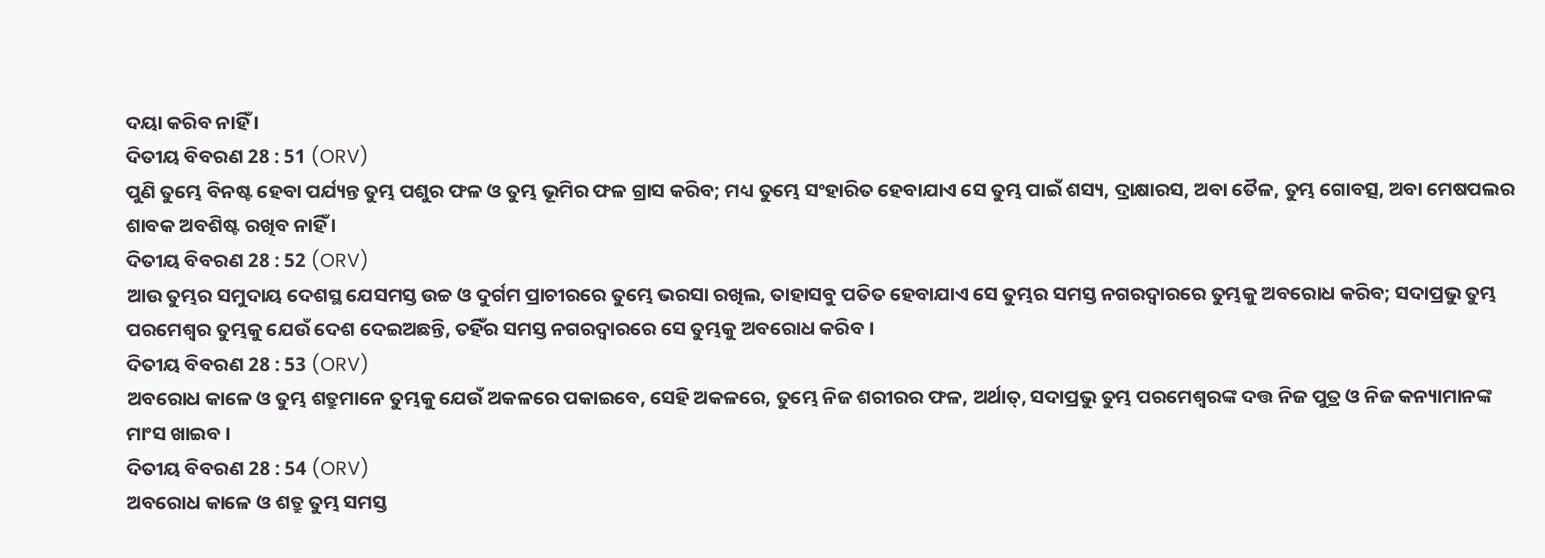ଦୟା କରିବ ନାହିଁ ।
ଦିତୀୟ ବିବରଣ 28 : 51 (ORV)
ପୁଣି ତୁମ୍ଭେ ବିନଷ୍ଟ ହେବା ପର୍ଯ୍ୟନ୍ତ ତୁମ୍ଭ ପଶୁର ଫଳ ଓ ତୁମ୍ଭ ଭୂମିର ଫଳ ଗ୍ରାସ କରିବ; ମଧ୍ୟ ତୁମ୍ଭେ ସଂହାରିତ ହେବାଯାଏ ସେ ତୁମ୍ଭ ପାଇଁ ଶସ୍ୟ, ଦ୍ରାକ୍ଷାରସ, ଅବା ତୈଳ, ତୁମ୍ଭ ଗୋବତ୍ସ, ଅବା ମେଷପଲର ଶାବକ ଅବଶିଷ୍ଟ ରଖିବ ନାହିଁ ।
ଦିତୀୟ ବିବରଣ 28 : 52 (ORV)
ଆଉ ତୁମ୍ଭର ସମୁଦାୟ ଦେଶସ୍ଥ ଯେସମସ୍ତ ଉଚ୍ଚ ଓ ଦୁର୍ଗମ ପ୍ରାଚୀରରେ ତୁମ୍ଭେ ଭରସା ରଖିଲ, ତାହାସବୁ ପତିତ ହେବାଯାଏ ସେ ତୁମ୍ଭର ସମସ୍ତ ନଗରଦ୍ଵାରରେ ତୁମ୍ଭକୁ ଅବରୋଧ କରିବ; ସଦାପ୍ରଭୁ ତୁମ୍ଭ ପରମେଶ୍ଵର ତୁମ୍ଭକୁ ଯେଉଁ ଦେଶ ଦେଇଅଛନ୍ତି, ତହିଁର ସମସ୍ତ ନଗରଦ୍ଵାରରେ ସେ ତୁମ୍ଭକୁ ଅବରୋଧ କରିବ ।
ଦିତୀୟ ବିବରଣ 28 : 53 (ORV)
ଅବରୋଧ କାଳେ ଓ ତୁମ୍ଭ ଶତ୍ରୁମାନେ ତୁମ୍ଭକୁ ଯେଉଁ ଅକଳରେ ପକାଇବେ, ସେହି ଅକଳରେ, ତୁମ୍ଭେ ନିଜ ଶରୀରର ଫଳ, ଅର୍ଥାତ୍, ସଦାପ୍ରଭୁ ତୁମ୍ଭ ପରମେଶ୍ଵରଙ୍କ ଦତ୍ତ ନିଜ ପୁତ୍ର ଓ ନିଜ କନ୍ୟାମାନଙ୍କ ମାଂସ ଖାଇବ ।
ଦିତୀୟ ବିବରଣ 28 : 54 (ORV)
ଅବରୋଧ କାଳେ ଓ ଶତ୍ରୁ ତୁମ୍ଭ ସମସ୍ତ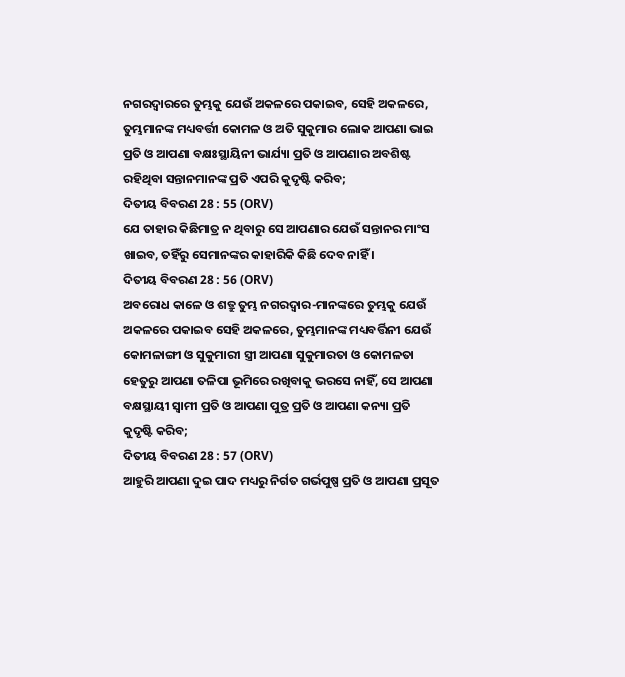ନଗରଦ୍ଵାରରେ ତୁମ୍ଭକୁ ଯେଉଁ ଅକଳରେ ପକାଇବ, ସେହି ଅକଳରେ, ତୁମ୍ଭମାନଙ୍କ ମଧ୍ୟବର୍ତ୍ତୀ କୋମଳ ଓ ଅତି ସୁକୁମାର ଲୋକ ଆପଣା ଭାଇ ପ୍ରତି ଓ ଆପଣା ବକ୍ଷଃସ୍ଥାୟିନୀ ଭାର୍ଯ୍ୟା ପ୍ରତି ଓ ଆପଣାର ଅବଶିଷ୍ଟ ରହିଥିବା ସନ୍ତାନମାନଙ୍କ ପ୍ରତି ଏପରି କୁଦୃଷ୍ଟି କରିବ;
ଦିତୀୟ ବିବରଣ 28 : 55 (ORV)
ଯେ ତାହାର କିଛିମାତ୍ର ନ ଥିବାରୁ ସେ ଆପଣାର ଯେଉଁ ସନ୍ତାନର ମାଂସ ଖାଇବ, ତହିଁରୁ ସେମାନଙ୍କର କାହାରିକି କିଛି ଦେବ ନାହିଁ ।
ଦିତୀୟ ବିବରଣ 28 : 56 (ORV)
ଅବରୋଧ କାଳେ ଓ ଶତ୍ରୁ ତୁମ୍ଭ ନଗରଦ୍ଵାର-ମାନଙ୍କରେ ତୁମ୍ଭକୁ ଯେଉଁ ଅକଳରେ ପକାଇବ ସେହି ଅକଳରେ, ତୁମ୍ଭମାନଙ୍କ ମଧ୍ୟବର୍ତ୍ତିନୀ ଯେଉଁ କୋମଳାଙ୍ଗୀ ଓ ସୁକୁମାରୀ ସ୍ତ୍ରୀ ଆପଣା ସୁକୁମାରତା ଓ କୋମଳତା ହେତୁରୁ ଆପଣା ତଳିପା ଭୂମିରେ ରଖିବାକୁ ଭରସେ ନାହିଁ, ସେ ଆପଣା ବକ୍ଷସ୍ଥାୟୀ ସ୍ଵାମୀ ପ୍ରତି ଓ ଆପଣା ପୁତ୍ର ପ୍ରତି ଓ ଆପଣା କନ୍ୟା ପ୍ରତି କୁଦୃଷ୍ଟି କରିବ;
ଦିତୀୟ ବିବରଣ 28 : 57 (ORV)
ଆହୁରି ଆପଣା ଦୁଇ ପାଦ ମଧ୍ୟରୁ ନିର୍ଗତ ଗର୍ଭପୁଷ୍ପ ପ୍ରତି ଓ ଆପଣା ପ୍ରସୂତ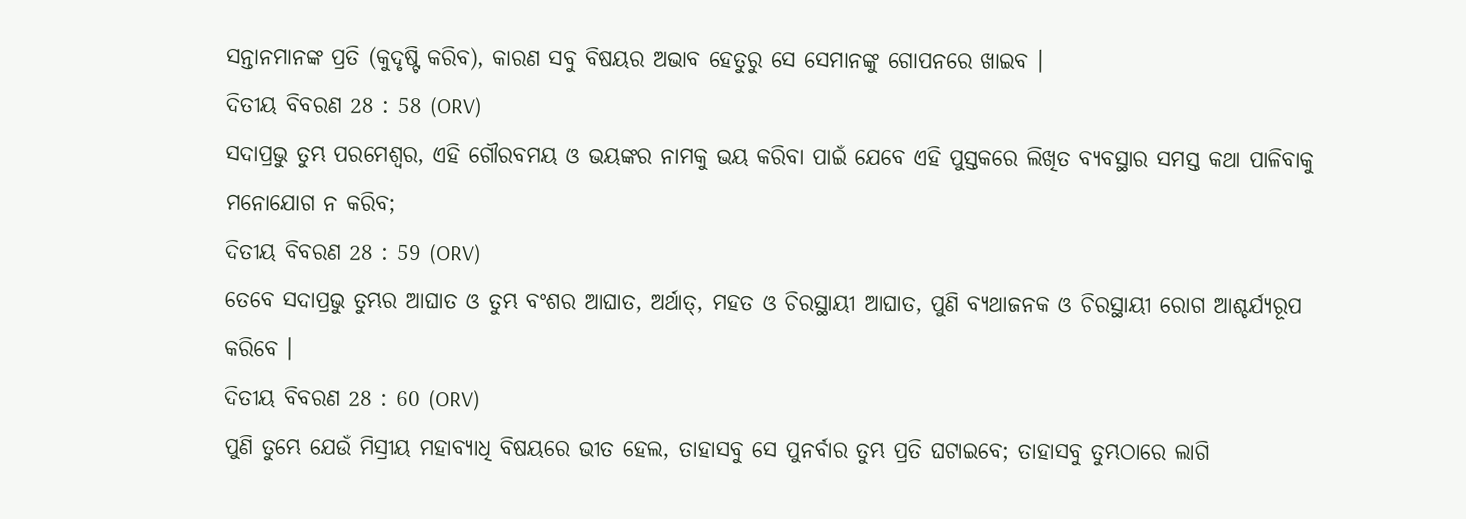ସନ୍ତାନମାନଙ୍କ ପ୍ରତି (କୁଦୃଷ୍ଟି କରିବ), କାରଣ ସବୁ ବିଷୟର ଅଭାବ ହେତୁରୁ ସେ ସେମାନଙ୍କୁ ଗୋପନରେ ଖାଇବ ।
ଦିତୀୟ ବିବରଣ 28 : 58 (ORV)
ସଦାପ୍ରଭୁ ତୁମ୍ଭ ପରମେଶ୍ଵର, ଏହି ଗୌରବମୟ ଓ ଭୟଙ୍କର ନାମକୁ ଭୟ କରିବା ପାଇଁ ଯେବେ ଏହି ପୁସ୍ତକରେ ଲିଖିତ ବ୍ୟବସ୍ଥାର ସମସ୍ତ କଥା ପାଳିବାକୁ ମନୋଯୋଗ ନ କରିବ;
ଦିତୀୟ ବିବରଣ 28 : 59 (ORV)
ତେବେ ସଦାପ୍ରଭୁ ତୁମ୍ଭର ଆଘାତ ଓ ତୁମ୍ଭ ବଂଶର ଆଘାତ, ଅର୍ଥାତ୍, ମହତ ଓ ଚିରସ୍ଥାୟୀ ଆଘାତ, ପୁଣି ବ୍ୟଥାଜନକ ଓ ଚିରସ୍ଥାୟୀ ରୋଗ ଆଶ୍ଚର୍ଯ୍ୟରୂପ କରିବେ ।
ଦିତୀୟ ବିବରଣ 28 : 60 (ORV)
ପୁଣି ତୁମ୍ଭେ ଯେଉଁ ମିସ୍ରୀୟ ମହାବ୍ୟାଧି ବିଷୟରେ ଭୀତ ହେଲ, ତାହାସବୁ ସେ ପୁନର୍ବାର ତୁମ୍ଭ ପ୍ରତି ଘଟାଇବେ; ତାହାସବୁ ତୁମ୍ଭଠାରେ ଲାଗି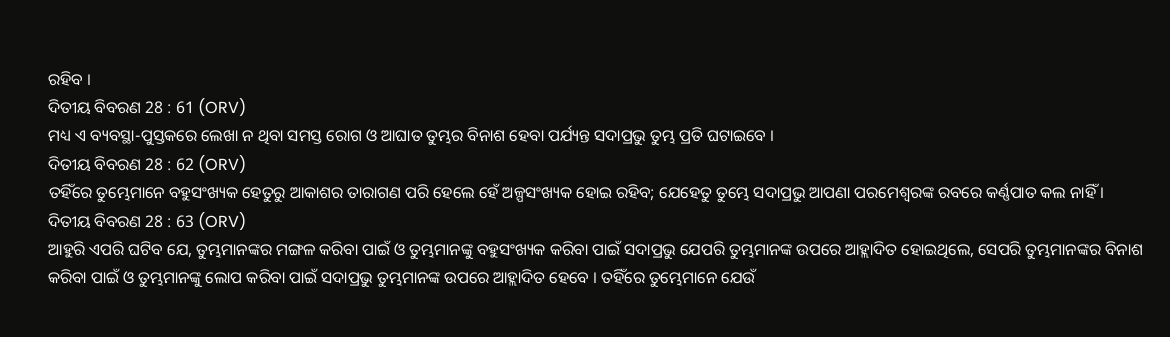ରହିବ ।
ଦିତୀୟ ବିବରଣ 28 : 61 (ORV)
ମଧ୍ୟ ଏ ବ୍ୟବସ୍ଥା-ପୁସ୍ତକରେ ଲେଖା ନ ଥିବା ସମସ୍ତ ରୋଗ ଓ ଆଘାତ ତୁମ୍ଭର ବିନାଶ ହେବା ପର୍ଯ୍ୟନ୍ତ ସଦାପ୍ରଭୁ ତୁମ୍ଭ ପ୍ରତି ଘଟାଇବେ ।
ଦିତୀୟ ବିବରଣ 28 : 62 (ORV)
ତହିଁରେ ତୁମ୍ଭେମାନେ ବହୁସଂଖ୍ୟକ ହେତୁରୁ ଆକାଶର ତାରାଗଣ ପରି ହେଲେ ହେଁ ଅଳ୍ପସଂଖ୍ୟକ ହୋଇ ରହିବ; ଯେହେତୁ ତୁମ୍ଭେ ସଦାପ୍ରଭୁ ଆପଣା ପରମେଶ୍ଵରଙ୍କ ରବରେ କର୍ଣ୍ଣପାତ କଲ ନାହିଁ ।
ଦିତୀୟ ବିବରଣ 28 : 63 (ORV)
ଆହୁରି ଏପରି ଘଟିବ ଯେ, ତୁମ୍ଭମାନଙ୍କର ମଙ୍ଗଳ କରିବା ପାଇଁ ଓ ତୁମ୍ଭମାନଙ୍କୁ ବହୁସଂଖ୍ୟକ କରିବା ପାଇଁ ସଦାପ୍ରଭୁ ଯେପରି ତୁମ୍ଭମାନଙ୍କ ଉପରେ ଆହ୍ଲାଦିତ ହୋଇଥିଲେ, ସେପରି ତୁମ୍ଭମାନଙ୍କର ବିନାଶ କରିବା ପାଇଁ ଓ ତୁମ୍ଭମାନଙ୍କୁ ଲୋପ କରିବା ପାଇଁ ସଦାପ୍ରଭୁ ତୁମ୍ଭମାନଙ୍କ ଉପରେ ଆହ୍ଲାଦିତ ହେବେ । ତହିଁରେ ତୁମ୍ଭେମାନେ ଯେଉଁ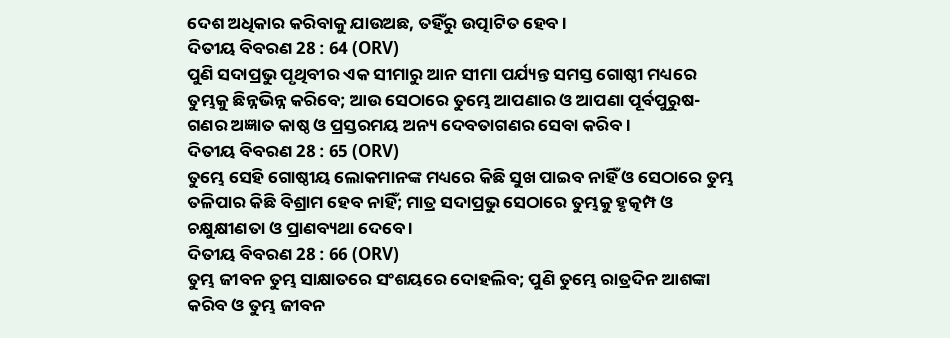ଦେଶ ଅଧିକାର କରିବାକୁ ଯାଉଅଛ, ତହିଁରୁ ଉତ୍ପାଟିତ ହେବ ।
ଦିତୀୟ ବିବରଣ 28 : 64 (ORV)
ପୁଣି ସଦାପ୍ରଭୁ ପୃଥିବୀର ଏକ ସୀମାରୁ ଆନ ସୀମା ପର୍ଯ୍ୟନ୍ତ ସମସ୍ତ ଗୋଷ୍ଠୀ ମଧ୍ୟରେ ତୁମ୍ଭକୁ ଛିନ୍ନଭିନ୍ନ କରିବେ; ଆଉ ସେଠାରେ ତୁମ୍ଭେ ଆପଣାର ଓ ଆପଣା ପୂର୍ବପୁରୁଷ-ଗଣର ଅଜ୍ଞାତ କାଷ୍ଠ ଓ ପ୍ରସ୍ତରମୟ ଅନ୍ୟ ଦେବତାଗଣର ସେବା କରିବ ।
ଦିତୀୟ ବିବରଣ 28 : 65 (ORV)
ତୁମ୍ଭେ ସେହି ଗୋଷ୍ଠୀୟ ଲୋକମାନଙ୍କ ମଧ୍ୟରେ କିଛି ସୁଖ ପାଇବ ନାହିଁ ଓ ସେଠାରେ ତୁମ୍ଭ ତଳିପାର କିଛି ବିଶ୍ରାମ ହେବ ନାହିଁ; ମାତ୍ର ସଦାପ୍ରଭୁ ସେଠାରେ ତୁମ୍ଭକୁ ହୃତ୍କମ୍ପ ଓ ଚକ୍ଷୁକ୍ଷୀଣତା ଓ ପ୍ରାଣବ୍ୟଥା ଦେବେ ।
ଦିତୀୟ ବିବରଣ 28 : 66 (ORV)
ତୁମ୍ଭ ଜୀବନ ତୁମ୍ଭ ସାକ୍ଷାତରେ ସଂଶୟରେ ଦୋହଲିବ; ପୁଣି ତୁମ୍ଭେ ରାତ୍ରଦିନ ଆଶଙ୍କା କରିବ ଓ ତୁମ୍ଭ ଜୀବନ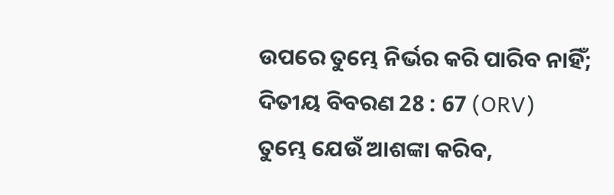ଉପରେ ତୁମ୍ଭେ ନିର୍ଭର କରି ପାରିବ ନାହିଁ;
ଦିତୀୟ ବିବରଣ 28 : 67 (ORV)
ତୁମ୍ଭେ ଯେଉଁ ଆଶଙ୍କା କରିବ,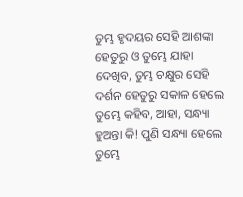ତୁମ୍ଭ ହୃଦୟର ସେହି ଆଶଙ୍କା ହେତୁରୁ ଓ ତୁମ୍ଭେ ଯାହା ଦେଖିବ, ତୁମ୍ଭ ଚକ୍ଷୁର ସେହି ଦର୍ଶନ ହେତୁରୁ ସକାଳ ହେଲେ ତୁମ୍ଭେ କହିବ, ଆହା, ସନ୍ଧ୍ୟା ହୁଅନ୍ତା କି! ପୁଣି ସନ୍ଧ୍ୟା ହେଲେ ତୁମ୍ଭେ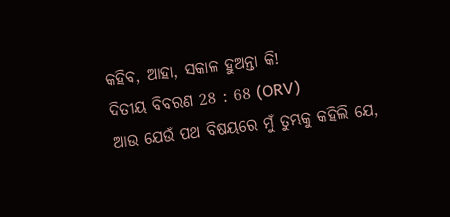କହିବ, ଆହା, ସକାଳ ହୁଅନ୍ତା କି!
ଦିତୀୟ ବିବରଣ 28 : 68 (ORV)
ଆଉ ଯେଉଁ ପଥ ବିଷୟରେ ମୁଁ ତୁମ୍ଭକୁ କହିଲି ଯେ,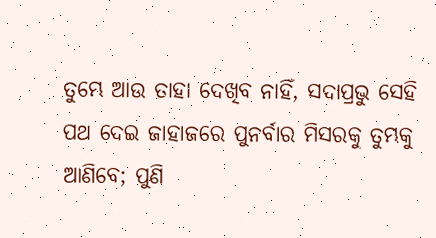ତୁମ୍ଭେ ଆଉ ତାହା ଦେଖିବ ନାହିଁ, ସଦାପ୍ରଭୁ ସେହି ପଥ ଦେଇ ଜାହାଜରେ ପୁନର୍ବାର ମିସରକୁ ତୁମ୍ଭକୁ ଆଣିବେ; ପୁଣି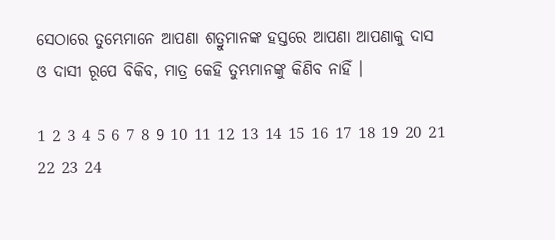ସେଠାରେ ତୁମ୍ଭେମାନେ ଆପଣା ଶତ୍ରୁମାନଙ୍କ ହସ୍ତରେ ଆପଣା ଆପଣାକୁ ଦାସ ଓ ଦାସୀ ରୂପେ ବିକିବ, ମାତ୍ର କେହି ତୁମ୍ଭମାନଙ୍କୁ କିଣିବ ନାହିଁ ।

1 2 3 4 5 6 7 8 9 10 11 12 13 14 15 16 17 18 19 20 21 22 23 24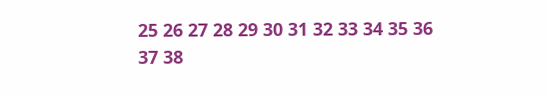25 26 27 28 29 30 31 32 33 34 35 36 37 38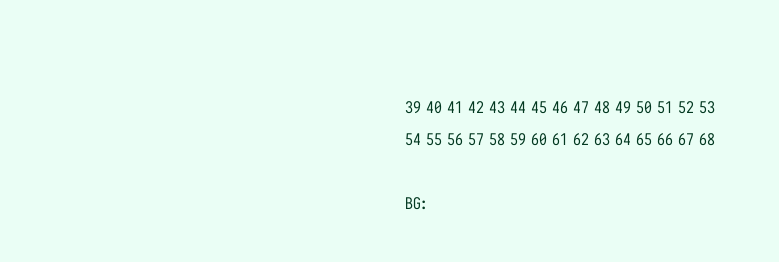39 40 41 42 43 44 45 46 47 48 49 50 51 52 53 54 55 56 57 58 59 60 61 62 63 64 65 66 67 68

BG: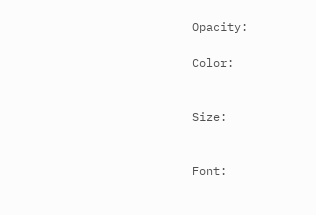Opacity:

Color:


Size:


Font: